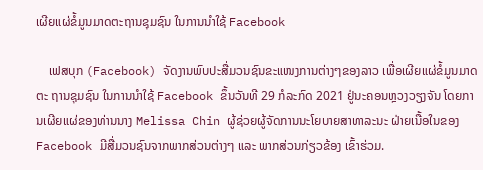ເຜີຍແຜ່ຂໍ້ມູນມາດຕະຖານຊຸມຊົນ ໃນການນໍາໃຊ້ Facebook

    ເຟສບຸກ (Facebook) ຈັດງານພົບປະສື່ມວນຊົນຂະແໜງການຕ່າງໆຂອງລາວ ເພື່ອເຜີຍແຜ່ຂໍ້ມູນມາດຕະ ຖານຊຸມຊົນ ໃນການນໍາໃຊ້ Facebook ຂຶ້ນວັນທີ 29 ກໍລະກົດ 2021 ຢູ່ນະຄອນຫຼວງວຽງຈັນ ໂດຍການເຜີຍແຜ່ຂອງທ່ານນາງ Melissa Chin ຜູ້ຊ່ວຍຜູ້ຈັດການນະໂຍບາຍສາທາລະນະ ຝ່າຍເນື້ອໃນຂອງ Facebook ມີສື່ມວນຊົນຈາກພາກສ່ວນຕ່າງໆ ແລະ ພາກສ່ວນກ່ຽວຂ້ອງ ເຂົ້າຮ່ວມ.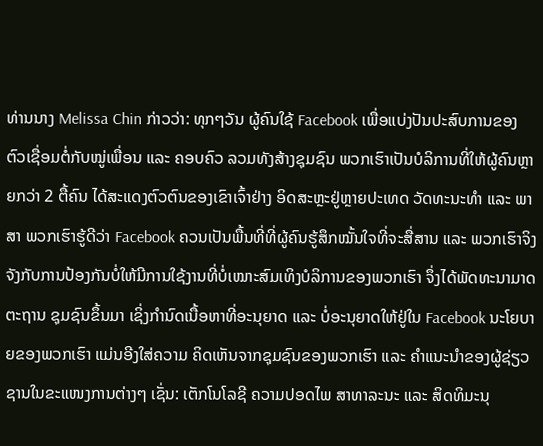ທ່ານນາງ Melissa Chin ກ່າວວ່າ: ທຸກໆວັນ ຜູ້ຄົນໃຊ້ Facebook ເພື່ອແບ່ງປັນປະສົບການຂອງຕົວເຊື່ອມຕໍ່ກັບໝູ່ເພື່ອນ ແລະ ຄອບຄົວ ລວມທັງສ້າງຊຸມຊົນ ພວກເຮົາເປັນບໍລິການທີ່ໃຫ້ຜູ້ຄົນຫຼາຍກວ່າ 2 ຕື້ຄົນ ໄດ້ສະແດງຕົວຕົນຂອງເຂົາເຈົ້າຢ່າງ ອິດສະຫຼະຢູ່ຫຼາຍປະເທດ ວັດທະນະທຳ ແລະ ພາສາ ພວກເຮົາຮູ້ດີວ່າ Facebook ຄວນເປັນພື້ນທີ່ທີ່ຜູ້ຄົນຮູ້ສຶກໝັ້ນໃຈທີ່ຈະສື່ສານ ແລະ ພວກເຮົາຈິງຈັງກັບການປ້ອງກັນບໍ່ໃຫ້ມີການໃຊ້ງານທີ່ບໍ່ເໝາະສົມເທິງບໍລິການຂອງພວກເຮົາ ຈຶ່ງໄດ້ພັດທະນາມາດຕະຖານ ຊຸມຊົນຂຶ້ນມາ ເຊິ່ງກຳນົດເນື້ອຫາທີ່ອະນຸຍາດ ແລະ ບໍ່ອະນຸຍາດໃຫ້ຢູ່ໃນ Facebook ນະໂຍບາຍຂອງພວກເຮົາ ແມ່ນອີງໃສ່ຄວາມ ຄິດເຫັນຈາກຊຸມຊົນຂອງພວກເຮົາ ແລະ ຄຳແນະນຳຂອງຜູ້ຊ່ຽວຊານໃນຂະແໜງການຕ່າງໆ ເຊັ່ນ: ເຕັກໂນໂລຊີ ຄວາມປອດໄພ ສາທາລະນະ ແລະ ສິດທິມະນຸ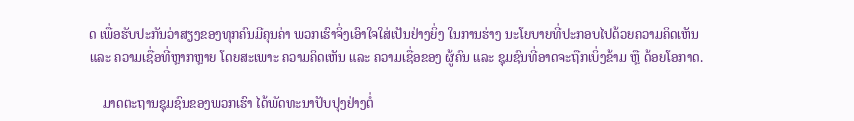ດ ເພື່ອຮັບປະກັນວ່າສຽງຂອງທຸກຄົນມີຄຸນຄ່າ ພວກເຮົາຈິ່ງເອົາໃຈໃສ່ເປັນຢ່າງຍິ່ງ ໃນການຮ່າງ ນະໂຍບາຍທີ່ປະກອບໄປດ້ວຍຄວາມຄິດເຫັນ ແລະ ຄວາມເຊື່ອທີ່ຫຼາກຫຼາຍ ໂດຍສະເພາະ ຄວາມຄິດເຫັນ ແລະ ຄວາມເຊື່ອຂອງ ຜູ້ຄົນ ແລະ ຊຸມຊົນທີ່ອາດຈະຖືກເບິ່ງຂ້າມ ຫຼື ດ້ອຍໂອກາດ.

    ມາດຕະຖານຊຸມຊົນຂອງພວກເຮົາ ໄດ້ພັດທະນາປັບປຸງຢ່າງຕໍ່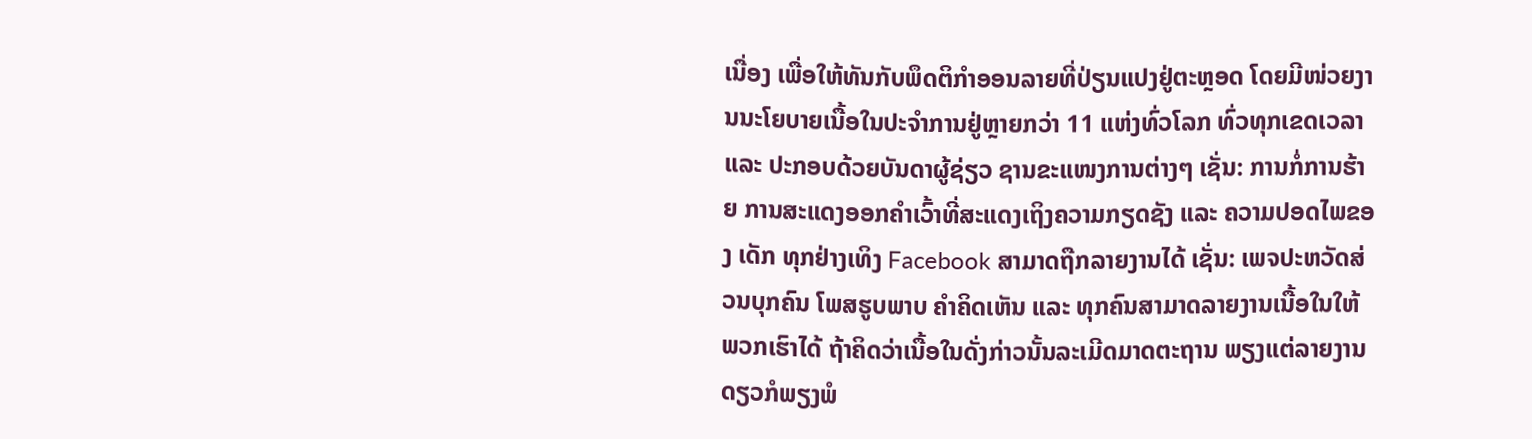ເນື່ອງ ເພື່ອໃຫ້ທັນກັບພຶດຕິກຳອອນລາຍທີ່ປ່ຽນແປງຢູ່ຕະຫຼອດ ໂດຍມີໜ່ວຍງານນະໂຍບາຍເນື້ອໃນປະຈຳການຢູ່ຫຼາຍກວ່າ 11 ແຫ່ງທົ່ວໂລກ ທົ່ວທຸກເຂດເວລາ ແລະ ປະກອບດ້ວຍບັນດາຜູ້ຊ່ຽວ ຊານຂະແໜງການຕ່າງໆ ເຊັ່ນ: ການກໍ່ການຮ້າຍ ການສະແດງອອກຄຳເວົ້າທີ່ສະແດງເຖິງຄວາມກຽດຊັງ ແລະ ຄວາມປອດໄພຂອງ ເດັກ ທຸກຢ່າງເທິງ Facebook ສາມາດຖືກລາຍງານໄດ້ ເຊັ່ນ: ເພຈປະຫວັດສ່ວນບຸກຄົນ ໂພສຮູບພາບ ຄຳຄິດເຫັນ ແລະ ທຸກຄົນສາມາດລາຍງານເນື້ອໃນໃຫ້ພວກເຮົາໄດ້ ຖ້າຄິດວ່າເນື້ອໃນດັ່ງກ່າວນັ້ນລະເມີດມາດຕະຖານ ພຽງແຕ່ລາຍງານດຽວກໍພຽງພໍ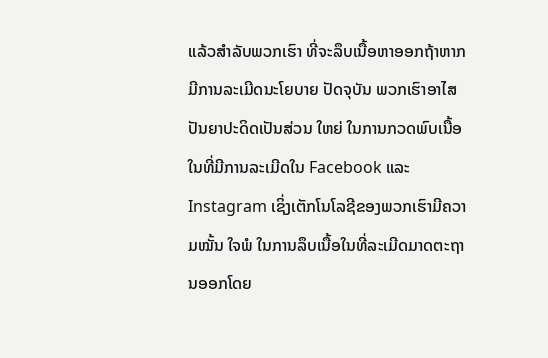ແລ້ວສຳລັບພວກເຮົາ ທີ່ຈະລຶບເນື້ອຫາອອກຖ້າຫາກມີການລະເມີດນະໂຍບາຍ ປັດຈຸບັນ ພວກເຮົາອາໄສປັນຍາປະດິດເປັນສ່ວນ ໃຫຍ່ ໃນການກວດພົບເນື້ອໃນທີ່ມີການລະເມີດໃນ Facebook ແລະ Instagram ເຊິ່ງເຕັກໂນໂລຊີຂອງພວກເຮົາມີຄວາມໝັ້ນ ໃຈພໍ ໃນການລຶບເນື້ອໃນທີ່ລະເມີດມາດຕະຖານອອກໂດຍ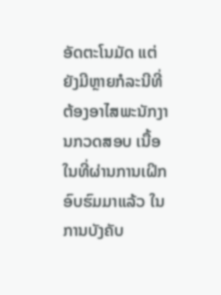ອັດຕະໂນມັດ ແຕ່ຍັງມີຫຼາຍກໍລະນີທີ່ຕ້ອງອາໄສພະນັກງານກວດສອບ ເນື້ອໃນທີ່ຜ່ານການເຝິກອົບຮົມມາແລ້ວ ໃນການບັງຄັບ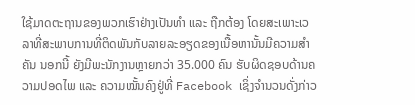ໃຊ້ມາດຕະຖານຂອງພວກເຮົາຢ່າງເປັນທຳ ແລະ ຖືກຕ້ອງ ໂດຍສະເພາະເວ ລາທີ່ສະພາບການທີ່ຕິດພັນກັບລາຍລະອຽດຂອງເນື້ອຫານັ້ນມີຄວາມສຳຄັນ ນອກນີ້ ຍັງມີພະນັກງານຫຼາຍກວ່າ 35.000 ຄົນ ຮັບຜິດຊອບດ້ານຄວາມປອດໄພ ແລະ ຄວາມໝັ້ນຄົງຢູ່ທີ່ Facebook ເຊິ່ງຈຳນວນດັ່ງກ່າວ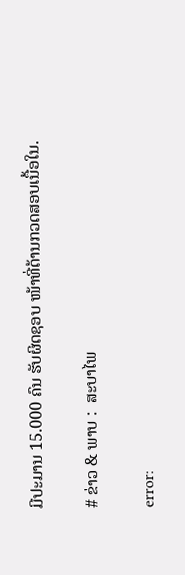ມີປະມານ 15.000 ຄົນ ຮັບຜິດຊອບ ໜ້າທີ່ດ້ານກວດສອບເນື້ອໃນ.

# ຂ່າວ & ພາບ :  ສະບາໄພ

error: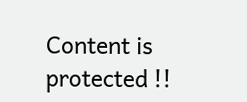Content is protected !!